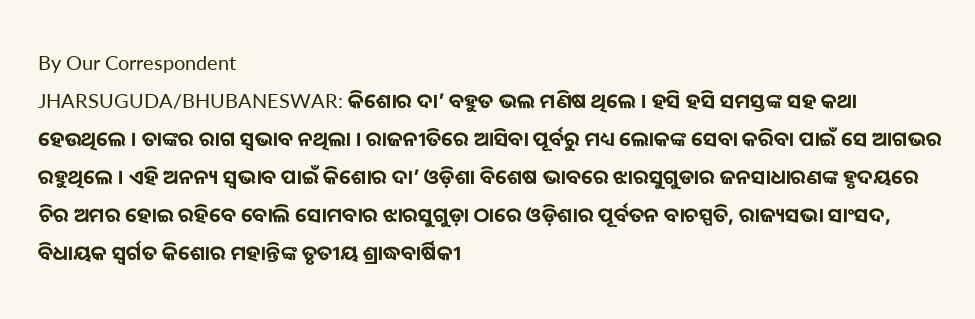By Our Correspondent
JHARSUGUDA/BHUBANESWAR: କିଶୋର ଦା’ ବହୁତ ଭଲ ମଣିଷ ଥିଲେ । ହସି ହସି ସମସ୍ତଙ୍କ ସହ କଥା ହେଉଥିଲେ । ତାଙ୍କର ରାଗ ସ୍ୱଭାବ ନଥିଲା । ରାଜନୀତିରେ ଆସିବା ପୂର୍ବରୁ ମଧ୍ୟ ଲୋକଙ୍କ ସେବା କରିବା ପାଇଁ ସେ ଆଗଭର ରହୁଥିଲେ । ଏହି ଅନନ୍ୟ ସ୍ୱଭାବ ପାଇଁ କିଶୋର ଦା’ ଓଡ଼ିଶା ବିଶେଷ ଭାବରେ ଝାରସୁଗୁଡାର ଜନସାଧାରଣଙ୍କ ହୃଦୟରେ ଚିର ଅମର ହୋଇ ରହିବେ ବୋଲି ସୋମବାର ଝାରସୁଗୁଡ଼ା ଠାରେ ଓଡ଼ିଶାର ପୂର୍ବତନ ବାଚସ୍ପତି, ରାଜ୍ୟସଭା ସାଂସଦ, ବିଧାୟକ ସ୍ୱର୍ଗତ କିଶୋର ମହାନ୍ତିଙ୍କ ତୃତୀୟ ଶ୍ରାଦ୍ଧବାର୍ଷିକୀ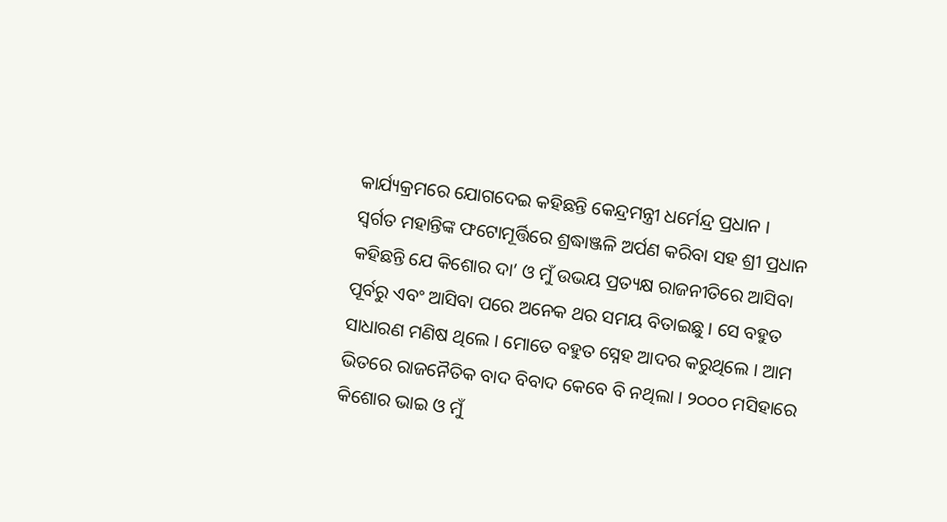କାର୍ଯ୍ୟକ୍ରମରେ ଯୋଗଦେଇ କହିଛନ୍ତି କେନ୍ଦ୍ରମନ୍ତ୍ରୀ ଧର୍ମେନ୍ଦ୍ର ପ୍ରଧାନ ।
ସ୍ୱର୍ଗତ ମହାନ୍ତିଙ୍କ ଫଟୋମୂର୍ତ୍ତିରେ ଶ୍ରଦ୍ଧାଞ୍ଜଳି ଅର୍ପଣ କରିବା ସହ ଶ୍ରୀ ପ୍ରଧାନ କହିଛନ୍ତି ଯେ କିଶୋର ଦା’ ଓ ମୁଁ ଉଭୟ ପ୍ରତ୍ୟକ୍ଷ ରାଜନୀତିରେ ଆସିବା ପୂର୍ବରୁ ଏବଂ ଆସିବା ପରେ ଅନେକ ଥର ସମୟ ବିତାଇଛୁ । ସେ ବହୁତ ସାଧାରଣ ମଣିଷ ଥିଲେ । ମୋତେ ବହୁତ ସ୍ନେହ ଆଦର କରୁଥିଲେ । ଆମ ଭିତରେ ରାଜନୈତିକ ବାଦ ବିବାଦ କେବେ ବି ନଥିଲା । ୨୦୦୦ ମସିହାରେ କିଶୋର ଭାଇ ଓ ମୁଁ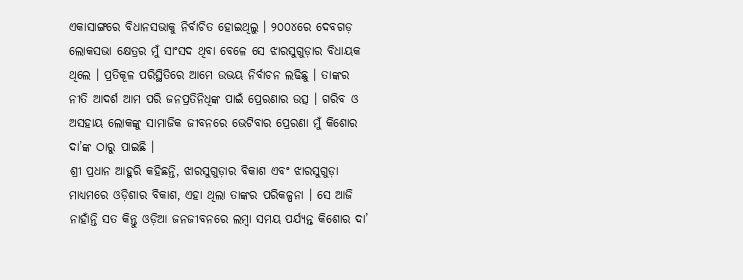ଏକାସାଙ୍ଗରେ ବିଧାନସଭାକୁ ନିର୍ବାଚିତ ହୋଇଥିଲୁ । ୨୦୦୪ରେ ଦେବଗଡ଼ ଲୋକସଭା କ୍ଷେତ୍ରର ମୁଁ ସାଂସଦ ଥିବା ବେଳେ ସେ ଝାରସୁଗୁଡ଼ାର ବିଧାୟକ ଥିଲେ । ପ୍ରତିକୂଳ ପରିସ୍ଥିତିରେ ଆମେ ଉଭୟ ନିର୍ବାଚନ ଲଢିଛୁ । ତାଙ୍କର ନୀତି ଆଦର୍ଶ ଆମ ପରି ଜନପ୍ରତିନିଧିଙ୍କ ପାଇଁ ପ୍ରେରଣାର ଉତ୍ସ । ଗରିବ ଓ ଅସହାୟ ଲୋକଙ୍କୁ ସାମାଜିକ ଜୀବନରେ ଭେଟିବାର ପ୍ରେରଣା ମୁଁ କିଶୋର ଦା’ଙ୍କ ଠାରୁ ପାଇଛି ।
ଶ୍ରୀ ପ୍ରଧାନ ଆହୁରି କହିଛନ୍ତି, ଝାରସୁଗୁଡ଼ାର ବିକାଶ ଏବଂ ଝାରସୁଗୁଡ଼ା ମାଧ୍ୟମରେ ଓଡ଼ିଶାର ବିକାଶ, ଏହା ଥିଲା ତାଙ୍କର ପରିକଳ୍ପନା । ସେ ଆଜି ନାହାଁନ୍ତି ସତ କିନ୍ତୁ ଓଡ଼ିଆ ଜନଜୀବନରେ ଲମ୍ବା ସମୟ ପର୍ଯ୍ୟନ୍ତ କିଶୋର ଦା’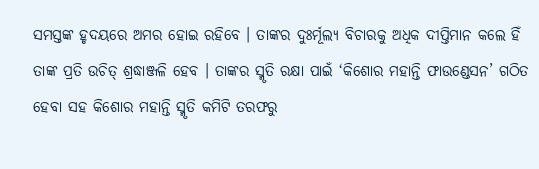ସମସ୍ତଙ୍କ ହୃଦୟରେ ଅମର ହୋଇ ରହିବେ । ତାଙ୍କର ଦୁଃର୍ମୂଲ୍ୟ ବିଚାରକୁ ଅଧିକ ଦୀପ୍ତିମାନ କଲେ ହିଁ ତାଙ୍କ ପ୍ରତି ଉଚିତ୍ ଶ୍ରଦ୍ଧାଞ୍ଜଳି ହେବ । ତାଙ୍କର ସ୍ମୃତି ରକ୍ଷା ପାଇଁ ‘କିଶୋର ମହାନ୍ତି ଫାଉଣ୍ଡେସନ’ ଗଠିତ ହେବା ସହ କିଶୋର ମହାନ୍ତି ସ୍ମୃତି କମିଟି ତରଫରୁ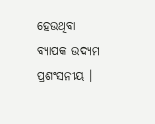ହେଉଥିବା ବ୍ୟାପକ ଉଦ୍ୟମ ପ୍ରଶଂସନୀୟ ।